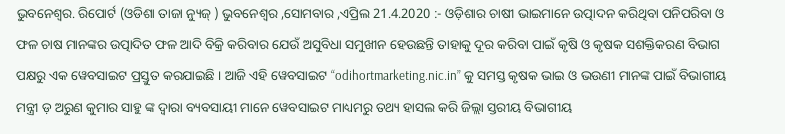ଭୁବନେଶ୍ୱର. ରିପୋର୍ଟ (ଓଡିଶା ତାଜା ନ୍ୟୁଜ୍ ) ଭୁବନେଶ୍ୱର ,ସୋମବାର ,ଏପ୍ରିଲ 21.4.2020 :- ଓଡ଼ିଶାର ଚାଷୀ ଭାଇମାନେ ଉତ୍ପାଦନ କରିଥିବା ପନିପରିବା ଓ ଫଳ ଚାଷ ମାନଙ୍କର ଉତ୍ପାଦିତ ଫଳ ଆଦି ବିକ୍ରି କରିବାର ଯେଉଁ ଅସୁବିଧା ସମୁଖୀନ ହେଉଛନ୍ତି ତାହାକୁ ଦୂର କରିବା ପାଇଁ କୃଷି ଓ କୃଷକ ସଶକ୍ତିକରଣ ବିଭାଗ ପକ୍ଷରୁ ଏକ ୱେବସାଇଟ ପ୍ରସ୍ତୁତ କରଯାଇଛି । ଆଜି ଏହି ୱେବସାଇଟ “odihortmarketing.nic.in” କୁ ସମସ୍ତ କୃଷକ ଭାଇ ଓ ଭଉଣୀ ମାନଙ୍କ ପାଇଁ ବିଭାଗୀୟ ମନ୍ତ୍ରୀ ଡ଼ ଅରୁଣ କୁମାର ସାହୁ ଙ୍କ ଦ୍ଵାରା ବ୍ୟବସାୟୀ ମାନେ ୱେବସାଇଟ ମାଧ୍ୟମରୁ ତଥ୍ୟ ହାସଲ କରି ଜିଲ୍ଲା ସ୍ତରୀୟ ବିଭାଗୀୟ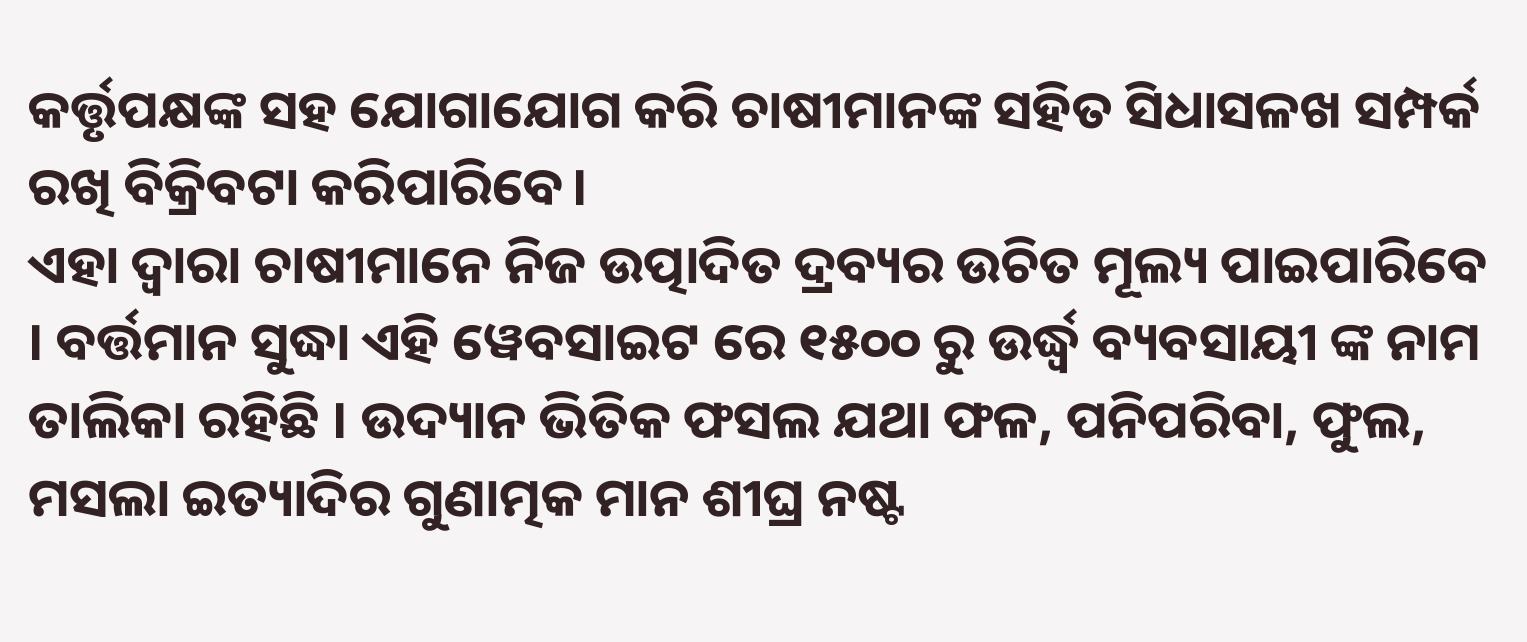କର୍ତ୍ତୃପକ୍ଷଙ୍କ ସହ ଯୋଗାଯୋଗ କରି ଚାଷୀମାନଙ୍କ ସହିତ ସିଧାସଳଖ ସମ୍ପର୍କ ରଖି ବିକ୍ରିବଟା କରିପାରିବେ।
ଏହା ଦ୍ୱାରା ଚାଷୀମାନେ ନିଜ ଉତ୍ପାଦିତ ଦ୍ରବ୍ୟର ଉଚିତ ମୂଲ୍ୟ ପାଇପାରିବେ । ବର୍ତ୍ତମାନ ସୁଦ୍ଧା ଏହି ୱେବସାଇଟ ରେ ୧୫୦୦ ରୁ ଉର୍ଦ୍ଧ୍ବ ବ୍ୟବସାୟୀ ଙ୍କ ନାମ ତାଲିକା ରହିଛି । ଉଦ୍ୟାନ ଭିତିକ ଫସଲ ଯଥା ଫଳ, ପନିପରିବା, ଫୁଲ, ମସଲା ଇତ୍ୟାଦିର ଗୁଣାତ୍ମକ ମାନ ଶୀଘ୍ର ନଷ୍ଟ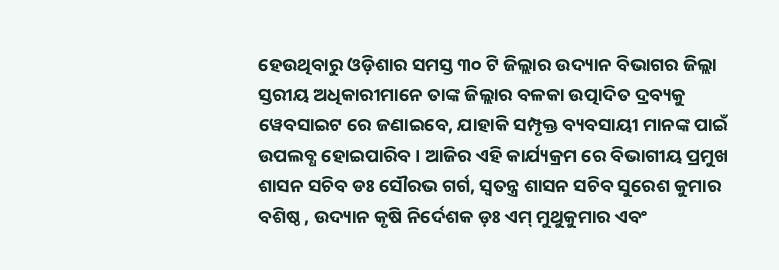ହେଉଥିବାରୁ ଓଡ଼ିଶାର ସମସ୍ତ ୩୦ ଟି ଜିଲ୍ଲାର ଉଦ୍ୟାନ ବିଭାଗର ଜିଲ୍ଲା ସ୍ତରୀୟ ଅଧିକାରୀମାନେ ତାଙ୍କ ଜିଲ୍ଲାର ବଳକା ଉତ୍ପାଦିତ ଦ୍ରବ୍ୟକୁ ୱେବସାଇଟ ରେ ଜଣାଇବେ, ଯାହାକି ସମ୍ପୃକ୍ତ ବ୍ୟବସାୟୀ ମାନଙ୍କ ପାଇଁ ଉପଲବ୍ଧ ହୋଇପାରିବ । ଆଜିର ଏହି କାର୍ଯ୍ୟକ୍ରମ ରେ ବିଭାଗୀୟ ପ୍ରମୁଖ ଶାସନ ସଚିବ ଡଃ ସୌରଭ ଗର୍ଗ, ସ୍ୱତନ୍ତ୍ର ଶାସନ ସଚିବ ସୁରେଶ କୁମାର ବଶିଷ୍ଠ , ଉଦ୍ୟାନ କୃଷି ନିର୍ଦେଶକ ଡ଼ଃ ଏମ୍ ମୁଥୁକୁମାର ଏବଂ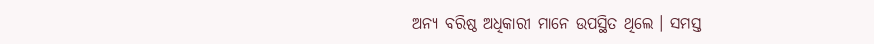ଅନ୍ୟ ବରିଷ୍ଠ ଅଧିକାରୀ ମାନେ ଉପସ୍ଥିତ ଥିଲେ । ସମସ୍ତ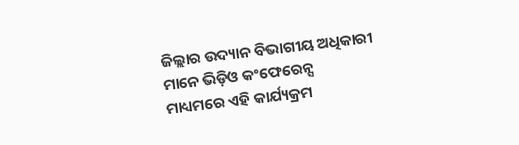ଜିଲ୍ଲାର ଉଦ୍ୟାନ ବିଭାଗୀୟ ଅଧିକାରୀ ମାନେ ଭିଡ଼ିଓ କଂଫେରେନ୍ସ ମାଧ୍ୟମରେ ଏହି କାର୍ଯ୍ୟକ୍ରମ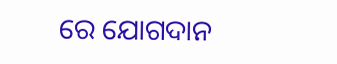ରେ ଯୋଗଦାନ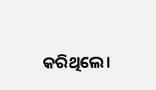କରିଥିଲେ।